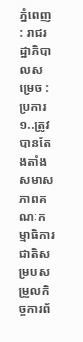ភ្នំពេញ : រាជរដ្ឋាភិបាលសម្រេច : ប្រការ១..ត្រូវបានតែងតាំងសមាសភាពគណៈកម្មាធិការជាតិសម្របសម្រួលកិច្ចការព័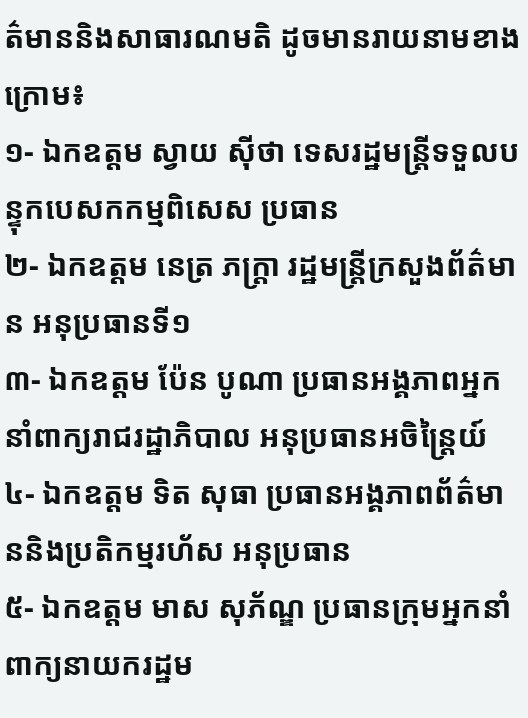ត៌មាននិងសាធារណមតិ ដូចមានរាយនាមខាងក្រោម៖
១- ឯកឧត្តម ស្វាយ ស៊ីថា ទេសរដ្ឋមន្ត្រីទទួលបន្ទុកបេសកកម្មពិសេស ប្រធាន
២- ឯកឧត្តម នេត្រ ភក្ត្រា រដ្ឋមន្ត្រីក្រសួងព័ត៌មាន អនុប្រធានទី១
៣- ឯកឧត្តម ប៉ែន បូណា ប្រធានអង្គភាពអ្នកនាំពាក្យរាជរដ្ឋាភិបាល អនុប្រធានអចិន្ត្រៃយ៍
៤- ឯកឧត្តម ទិត សុធា ប្រធានអង្គភាពព័ត៌មាននិងប្រតិកម្មរហ័ស អនុប្រធាន
៥- ឯកឧត្តម មាស សុភ័ណ្ឌ ប្រធានក្រុមអ្នកនាំពាក្យនាយករដ្ឋម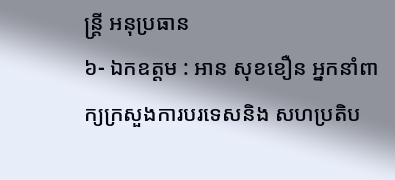ន្ត្រី អនុប្រធាន
៦- ឯកឧត្តម : អាន សុខខឿន អ្នកនាំពាក្យក្រសួងការបរទេសនិង សហប្រតិប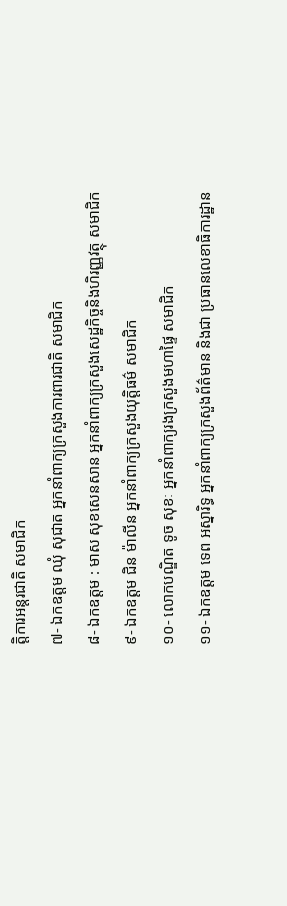ត្តិការអន្តរជាតិ សមាជិក
៧- ឯកឧត្តម ឈុំ សុជាត អ្នកនាំពាក្យក្រសួងការពារជាតិ សមាជិក
៨- ឯកឧត្តម : មាស សុខសេនសាន អ្នកនាំពាក្យក្រសួងសេដ្ឋកិច្ចនិងហិរញ្ញវត្ថុ សមាជិក
៩- ឯកឧត្តម ជិន ម៉ាលីន អ្នកនាំពាក្យក្រសួងយុត្តិធម៌ សមាជិក
១០- លោកបណ្ឌិត ទូច សុខៈ អ្នកនាំពាក្យរងក្រសួងមហាផ្ទៃ សមាជិក
១១- ឯកឧត្តម ទេព អស្នារិទ្ធ អ្នកនាំពាក្យក្រសួងព័ត៌មាន និងជា ប្រធានលេខាធិការដ្ឋាន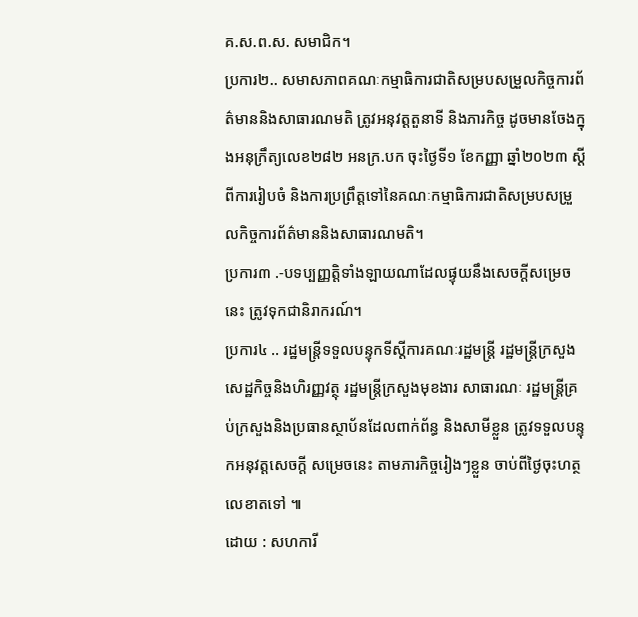គ.ស.ព.ស. សមាជិក។
ប្រការ២.. សមាសភាពគណៈកម្មាធិការជាតិសម្របសម្រួលកិច្ចការព័ត៌មាននិងសាធារណមតិ ត្រូវអនុវត្តតួនាទី និងភារកិច្ច ដូចមានចែងក្នុងអនុក្រឹត្យលេខ២៨២ អនក្រ.បក ចុះថ្ងៃទី១ ខែកញ្ញា ឆ្នាំ២០២៣ ស្តីពីការរៀបចំ និងការប្រព្រឹត្តទៅនៃគណៈកម្មាធិការជាតិសម្របសម្រួលកិច្ចការព័ត៌មាននិងសាធារណមតិ។
ប្រការ៣ .-បទប្បញ្ញត្តិទាំងឡាយណាដែលផ្ទុយនឹងសេចក្ដីសម្រេចនេះ ត្រូវទុកជានិរាករណ៍។
ប្រការ៤ .. រដ្ឋមន្ត្រីទទួលបន្ទុកទីស្តីការគណៈរដ្ឋមន្ត្រី រដ្ឋមន្ត្រីក្រសួងសេដ្ឋកិច្ចនិងហិរញ្ញវត្ថុ រដ្ឋមន្ត្រីក្រសួងមុខងារ សាធារណៈ រដ្ឋមន្ត្រីគ្រប់ក្រសួងនិងប្រធានស្ថាប័នដែលពាក់ព័ន្ធ និងសាមីខ្លួន ត្រូវទទួលបន្ទុកអនុវត្តសេចក្តី សម្រេចនេះ តាមភារកិច្ចរៀងៗខ្លួន ចាប់ពីថ្ងៃចុះហត្ថលេខាតទៅ ៕
ដោយ : សហការី